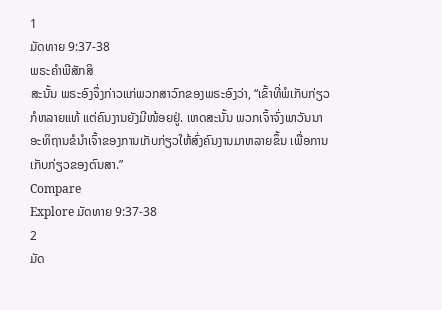1
ມັດທາຍ 9:37-38
ພຣະຄຳພີສັກສິ
ສະນັ້ນ ພຣະອົງຈຶ່ງກ່າວແກ່ພວກສາວົກຂອງພຣະອົງວ່າ, “ເຂົ້າທີ່ພໍເກັບກ່ຽວກໍຫລາຍແທ້ ແຕ່ຄົນງານຍັງມີໜ້ອຍຢູ່. ເຫດສະນັ້ນ ພວກເຈົ້າຈົ່ງພາວັນນາອະທິຖານຂໍນຳເຈົ້າຂອງການເກັບກ່ຽວໃຫ້ສົ່ງຄົນງານມາຫລາຍຂຶ້ນ ເພື່ອການເກັບກ່ຽວຂອງຕົນສາ.”
Compare
Explore ມັດທາຍ 9:37-38
2
ມັດ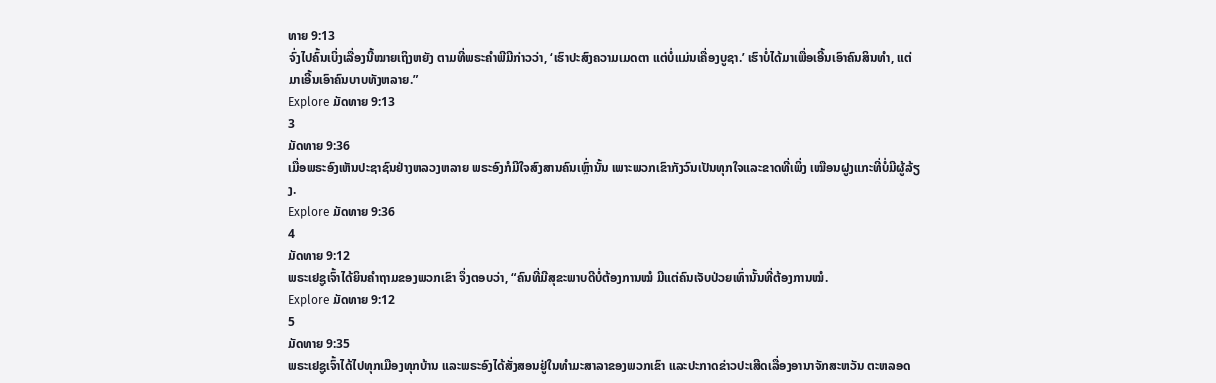ທາຍ 9:13
ຈົ່ງໄປຄົ້ນເບິ່ງເລື່ອງນີ້ໝາຍເຖິງຫຍັງ ຕາມທີ່ພຣະຄຳພີມີກ່າວວ່າ, ‘ເຮົາປະສົງຄວາມເມດຕາ ແຕ່ບໍ່ແມ່ນເຄື່ອງບູຊາ.’ ເຮົາບໍ່ໄດ້ມາເພື່ອເອີ້ນເອົາຄົນສິນທຳ, ແຕ່ມາເອີ້ນເອົາຄົນບາບທັງຫລາຍ.”
Explore ມັດທາຍ 9:13
3
ມັດທາຍ 9:36
ເມື່ອພຣະອົງເຫັນປະຊາຊົນຢ່າງຫລວງຫລາຍ ພຣະອົງກໍມີໃຈສົງສານຄົນເຫຼົ່ານັ້ນ ເພາະພວກເຂົາກັງວົນເປັນທຸກໃຈແລະຂາດທີ່ເພິ່ງ ເໝືອນຝູງແກະທີ່ບໍ່ມີຜູ້ລ້ຽງ.
Explore ມັດທາຍ 9:36
4
ມັດທາຍ 9:12
ພຣະເຢຊູເຈົ້າໄດ້ຍິນຄຳຖາມຂອງພວກເຂົາ ຈຶ່ງຕອບວ່າ, “ຄົນທີ່ມີສຸຂະພາບດີບໍ່ຕ້ອງການໝໍ ມີແຕ່ຄົນເຈັບປ່ວຍເທົ່ານັ້ນທີ່ຕ້ອງການໝໍ.
Explore ມັດທາຍ 9:12
5
ມັດທາຍ 9:35
ພຣະເຢຊູເຈົ້າໄດ້ໄປທຸກເມືອງທຸກບ້ານ ແລະພຣະອົງໄດ້ສັ່ງສອນຢູ່ໃນທຳມະສາລາຂອງພວກເຂົາ ແລະປະກາດຂ່າວປະເສີດເລື່ອງອານາຈັກສະຫວັນ ຕະຫລອດ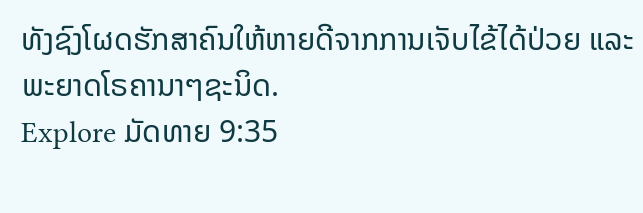ທັງຊົງໂຜດຮັກສາຄົນໃຫ້ຫາຍດີຈາກການເຈັບໄຂ້ໄດ້ປ່ວຍ ແລະພະຍາດໂຣຄານາໆຊະນິດ.
Explore ມັດທາຍ 9:35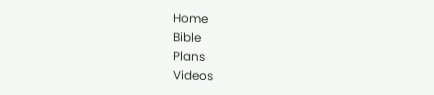Home
Bible
Plans
Videos